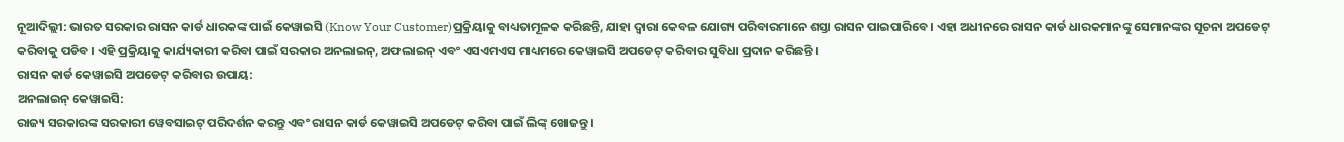ନୂଆଦିଲ୍ଲୀ: ଭାରତ ସରକାର ରାସନ କାର୍ଡ ଧାରକଙ୍କ ପାଇଁ କେୱାଇସି (Know Your Customer)ପ୍ରକ୍ରିୟାକୁ ବାଧ୍ୟତାମୂଳକ କରିଛନ୍ତି, ଯାହା ଦ୍ୱାରା କେବଳ ଯୋଗ୍ୟ ପରିବାରମାନେ ଶସ୍ତା ରାସନ ପାଇପାରିବେ । ଏହା ଅଧୀନରେ ରାସନ କାର୍ଡ ଧାରକମାନଙ୍କୁ ସେମାନଙ୍କର ସୂଚନା ଅପଡେଟ୍ କରିବାକୁ ପଡିବ । ଏହି ପ୍ରକ୍ରିୟାକୁ କାର୍ଯ୍ୟକାରୀ କରିବା ପାଇଁ ସରକାର ଅନଲାଇନ୍, ଅଫଲାଇନ୍ ଏବଂ ଏସଏମଏସ ମାଧ୍ୟମରେ କେୱାଇସି ଅପଡେଟ୍ କରିବାର ସୁବିଧା ପ୍ରଦାନ କରିଛନ୍ତି ।
ରାସନ କାର୍ଡ କେୱାଇସି ଅପଡେଟ୍ କରିବାର ଉପାୟ:
ଅନଲାଇନ୍ କେୱାଇସି:
ରାଜ୍ୟ ସରକାରଙ୍କ ସରକାରୀ ୱେବସାଇଟ୍ ପରିଦର୍ଶନ କରନ୍ତୁ ଏବଂ ରାସନ କାର୍ଡ କେୱାଇସି ଅପଡେଟ୍ କରିବା ପାଇଁ ଲିଙ୍କ୍ ଖୋଜନ୍ତୁ ।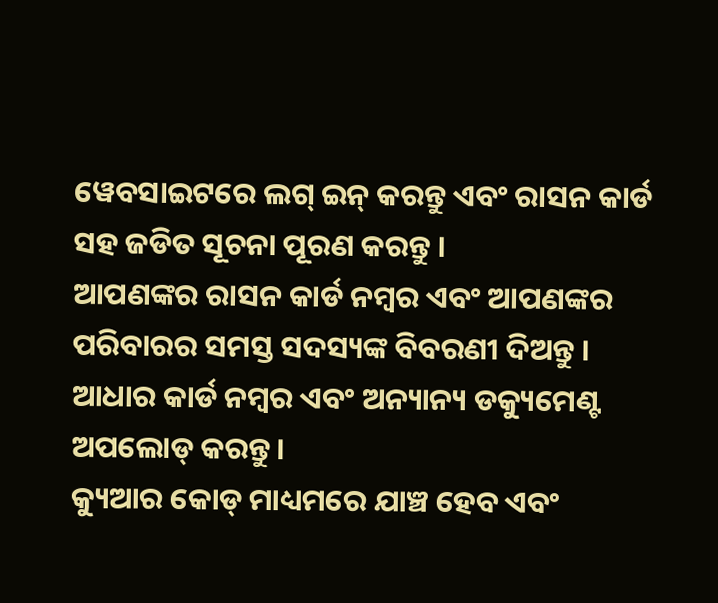ୱେବସାଇଟରେ ଲଗ୍ ଇନ୍ କରନ୍ତୁ ଏବଂ ରାସନ କାର୍ଡ ସହ ଜଡିତ ସୂଚନା ପୂରଣ କରନ୍ତୁ ।
ଆପଣଙ୍କର ରାସନ କାର୍ଡ ନମ୍ବର ଏବଂ ଆପଣଙ୍କର ପରିବାରର ସମସ୍ତ ସଦସ୍ୟଙ୍କ ବିବରଣୀ ଦିଅନ୍ତୁ ।
ଆଧାର କାର୍ଡ ନମ୍ବର ଏବଂ ଅନ୍ୟାନ୍ୟ ଡକ୍ୟୁମେଣ୍ଟ ଅପଲୋଡ୍ କରନ୍ତୁ ।
କ୍ୟୁଆର କୋଡ୍ ମାଧ୍ୟମରେ ଯାଞ୍ଚ ହେବ ଏବଂ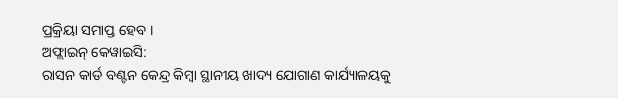ପ୍ରକ୍ରିୟା ସମାପ୍ତ ହେବ ।
ଅଫ୍ଲାଇନ୍ କେୱାଇସି:
ରାସନ କାର୍ଡ ବଣ୍ଟନ କେନ୍ଦ୍ର କିମ୍ବା ସ୍ଥାନୀୟ ଖାଦ୍ୟ ଯୋଗାଣ କାର୍ଯ୍ୟାଳୟକୁ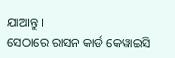ଯାଆନ୍ତୁ ।
ସେଠାରେ ରାସନ କାର୍ଡ କେୱାଇସି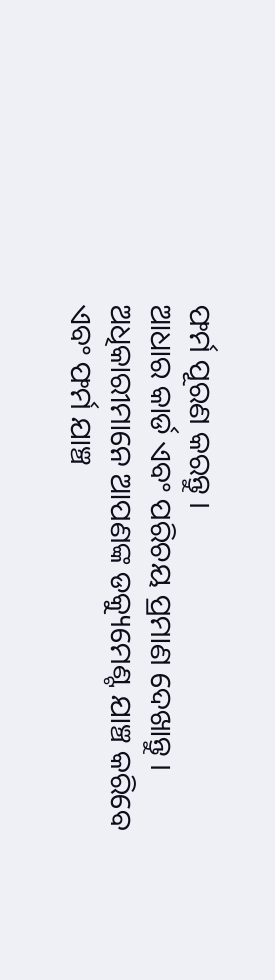ଫର୍ମ ପୂରଣ କରନ୍ତୁ ।
ଆଧାର କାର୍ଡ ଏବଂ ପରିଚୟ ପ୍ରମାଣ ଦେଖାନ୍ତୁ ।
ଅଧିକାରୀମାନେ ଆପଣଙ୍କ ଡକ୍ୟୁମେଣ୍ଟ ଯାଞ୍ଚ କରିବେ ଏବଂ ଫର୍ମ ଯାଞ୍ଚ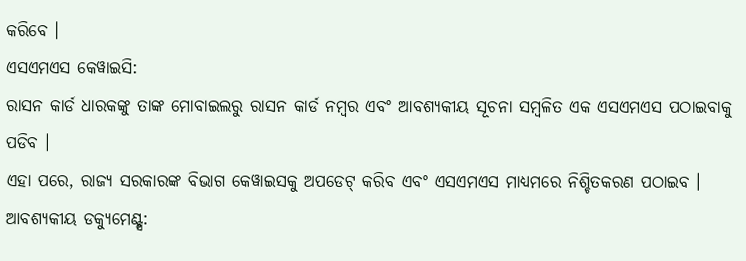କରିବେ ।
ଏସଏମଏସ କେୱାଇସି:
ରାସନ କାର୍ଡ ଧାରକଙ୍କୁ ତାଙ୍କ ମୋବାଇଲରୁ ରାସନ କାର୍ଡ ନମ୍ବର ଏବଂ ଆବଶ୍ୟକୀୟ ସୂଚନା ସମ୍ବଳିତ ଏକ ଏସଏମଏସ ପଠାଇବାକୁ ପଡିବ ।
ଏହା ପରେ, ରାଜ୍ୟ ସରକାରଙ୍କ ବିଭାଗ କେୱାଇସକୁ ଅପଡେଟ୍ କରିବ ଏବଂ ଏସଏମଏସ ମାଧ୍ୟମରେ ନିଶ୍ଚିତକରଣ ପଠାଇବ ।
ଆବଶ୍ୟକୀୟ ଡକ୍ୟୁମେଣ୍ଟ୍ସ: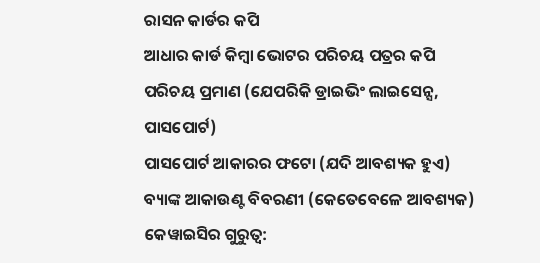ରାସନ କାର୍ଡର କପି
ଆଧାର କାର୍ଡ କିମ୍ବା ଭୋଟର ପରିଚୟ ପତ୍ରର କପି
ପରିଚୟ ପ୍ରମାଣ (ଯେପରିକି ଡ୍ରାଇଭିଂ ଲାଇସେନ୍ସ, ପାସପୋର୍ଟ)
ପାସପୋର୍ଟ ଆକାରର ଫଟୋ (ଯଦି ଆବଶ୍ୟକ ହୁଏ)
ବ୍ୟାଙ୍କ ଆକାଉଣ୍ଟ ବିବରଣୀ (କେତେବେଳେ ଆବଶ୍ୟକ)
କେୱାଇସିର ଗୁରୁତ୍ୱ: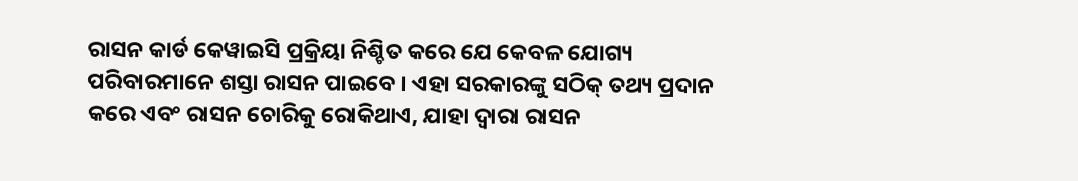ରାସନ କାର୍ଡ କେୱାଇସି ପ୍ରକ୍ରିୟା ନିଶ୍ଚିତ କରେ ଯେ କେବଳ ଯୋଗ୍ୟ ପରିବାରମାନେ ଶସ୍ତା ରାସନ ପାଇବେ । ଏହା ସରକାରଙ୍କୁ ସଠିକ୍ ତଥ୍ୟ ପ୍ରଦାନ କରେ ଏବଂ ରାସନ ଚୋରିକୁ ରୋକିଥାଏ, ଯାହା ଦ୍ୱାରା ରାସନ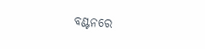ବଣ୍ଟନରେ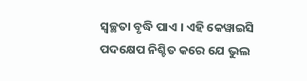ସ୍ୱଚ୍ଛତା ବୃଦ୍ଧି ପାଏ । ଏହି କେୱାଇସି ପଦକ୍ଷେପ ନିଶ୍ଚିତ କରେ ଯେ ଭୁଲ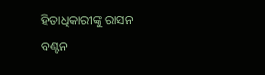ହିତାଧିକାରୀଙ୍କୁ ରାସନ ବଣ୍ଟନ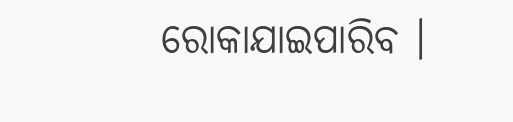ରୋକାଯାଇପାରିବ ।